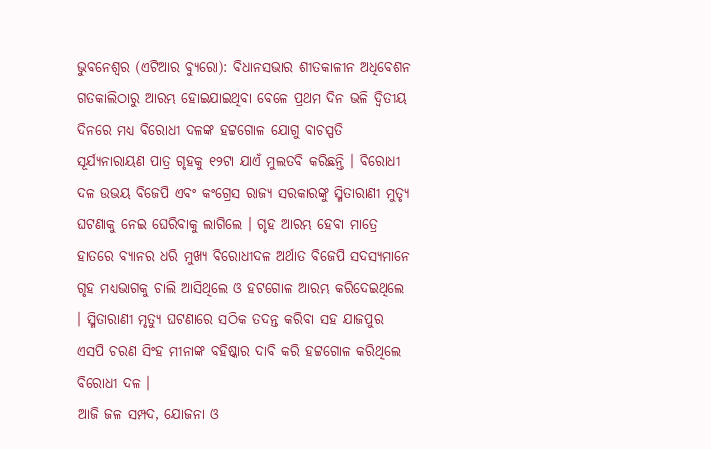ଭୁବନେଶ୍ୱର (ଏଟିଆର ବ୍ୟୁରୋ): ବିଧାନସଭାର ଶୀତକାଳୀନ ଅଧିବେଶନ ଗତକାଲିଠାରୁ ଆରମ୍ଭ ହୋଇଯାଇଥିବା ବେଳେ ପ୍ରଥମ ଦିନ ଭଳି ଦ୍ୱିତୀୟ ଦିନରେ ମଧ୍ୟ ବିରୋଧୀ ଦଳଙ୍କ ହଟ୍ଟଗୋଳ ଯୋଗୁ ବାଚସ୍ପତି ସୂର୍ଯ୍ୟନାରାୟଣ ପାତ୍ର ଗୃହକୁ ୧୨ଟା ଯାଏଁ ମୁଲତବି କରିଛନ୍ତି । ବିରୋଧୀ ଦଳ ଉଭୟ ବିଜେପି ଏବଂ କଂଗ୍ରେସ ରାଜ୍ୟ ସରକାରଙ୍କୁ ସ୍ମିତାରାଣୀ ମୁତ୍ୟୃ ଘଟଣାକୁ ନେଇ ଘେରିବାକୁ ଲାଗିଲେ । ଗୃହ ଆରମ୍ଭ ହେବା ମାତ୍ରେ ହାତରେ ବ୍ୟାନର ଧରି ମୁଖ୍ୟ ବିରୋଧୀଦଳ ଅର୍ଥାତ ବିଜେପି ସଦସ୍ୟମାନେ ଗୃହ ମଧ୍ୟଭାଗକୁ ଚାଲି ଆସିଥିଲେ ଓ ହଟଗୋଳ ଆରମ୍ଭ କରିଦେଇଥିଲେ । ସ୍ମିତାରାଣୀ ମୃତ୍ୟୁ ଘଟଣାରେ ସଠିକ ତଦନ୍ତ କରିବା ସହ ଯାଜପୁର ଏସପି ଚରଣ ସିଂହ ମୀନାଙ୍କ ବହିଷ୍କାର ଦାବି କରି ହଟ୍ଟଗୋଳ କରିଥିଲେ ବିରୋଧୀ ଦଳ ।
ଆଜି ଜଳ ସମ୍ପଦ, ଯୋଜନା ଓ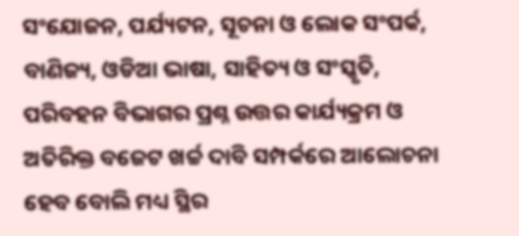ସଂଯୋଜନ, ପର୍ଯ୍ୟଟନ, ସୂଚନା ଓ ଲୋକ ସଂପର୍କ, ବାଣିଜ୍ୟ, ଓଡିଆ ଭାଷା, ସାହିତ୍ୟ ଓ ସଂସ୍କୃତି, ପରିବହନ ବିଭାଗର ପ୍ରଶ୍ନ ଉତ୍ତର କାର୍ଯ୍ୟକ୍ରମ ଓ ଅତିରିକ୍ତ ବଜେଟ ଖର୍ଚ୍ଚ ଦାବି ସମ୍ପର୍କରେ ଆଲୋଚନା ହେବ ବୋଲି ମଧ୍ୟ ସ୍ଥିର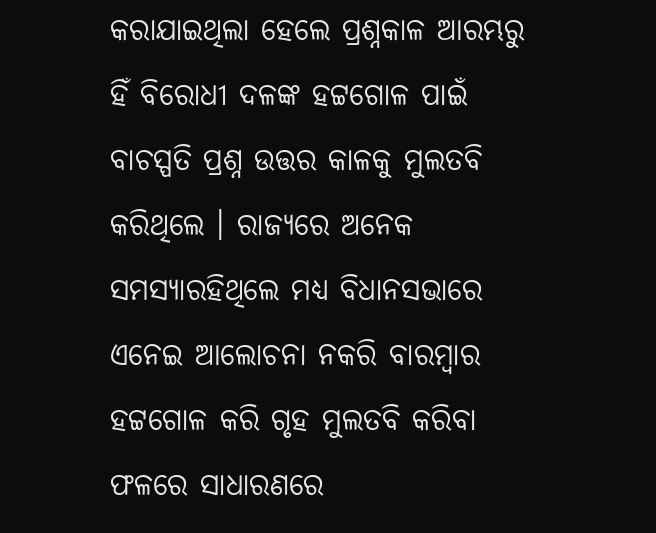କରାଯାଇଥିଲା ହେଲେ ପ୍ରଶ୍ନକାଳ ଆରମ୍ଭରୁ ହିଁ ବିରୋଧୀ ଦଳଙ୍କ ହଟ୍ଟଗୋଳ ପାଇଁ ବାଚସ୍ପତି ପ୍ରଶ୍ନ ଉତ୍ତର କାଳକୁ ମୁଲତବି କରିଥିଲେ । ରାଜ୍ୟରେ ଅନେକ ସମସ୍ୟାରହିଥିଲେ ମଧ୍ୟ ବିଧାନସଭାରେ ଏନେଇ ଆଲୋଚନା ନକରି ବାରମ୍ବାର ହଟ୍ଟଗୋଳ କରି ଗୃହ ମୁଲତବି କରିବା ଫଳରେ ସାଧାରଣରେ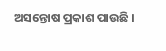ଅସନ୍ତୋଷ ପ୍ରକାଶ ପାଉଛି ।